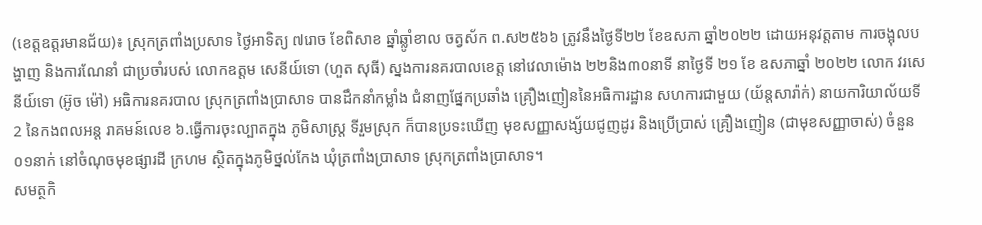(ខេត្តឧត្ដរមានជ័យ)៖ ស្រុកត្រពាំងប្រសាទ ថ្ងៃអាទិត្យ ៧រោច ខែពិសាខ ឆ្នាំឆ្លូាំខាល ចត្វស័ក ព.ស២៥៦៦ ត្រូវនឹងថ្ងៃទី២២ ខែឧសភា ឆ្នាំ២០២២ ដោយអនុវត្តតាម ការចង្អុលបង្ហាញ និងការណែនាំ ជាប្រចាំរបស់ លោកឧត្តម សេនីយ៍ទោ (ហួត សុធី) ស្នងការនគរបាលខេត្ត នៅវេលាម៉ោង ២២និង៣០នាទី នាថ្ងៃទី ២១ ខែ ឧសភាឆ្នាំ ២០២២ លោក វរសេនីយ៍ទោ (អ៊ូច ម៉ៅ) អធិការនគរបាល ស្រុកត្រពាំងប្រាសាទ បានដឹកនាំកម្លាំង ជំនាញផ្នែកប្រឆាំង គ្រឿងញៀននៃអធិការដ្ឋាន សហការជាមួយ (យ័ន្តសារ៉ាក់) នាយការិយាល័យទី 2 នៃកងពលអន្ត រាគមន៍លេខ ៦.ធ្វើការចុះល្បាតក្នុង ភូមិសាស្ត្រ ទីរួមស្រុក ក៏បានប្រទះឃើញ មុខសញ្ញាសង្ស័យជូញដូរ និងប្រើប្រាស់ គ្រឿងញៀន (ជាមុខសញ្ញាចាស់) ចំនួន ០១នាក់ នៅចំណុចមុខផ្សារដី ក្រហម ស្ថិតក្នុងភូមិថ្នល់កែង ឃុំត្រពាំងប្រាសាទ ស្រុកត្រពាំងប្រាសាទ។
សមត្ថកិ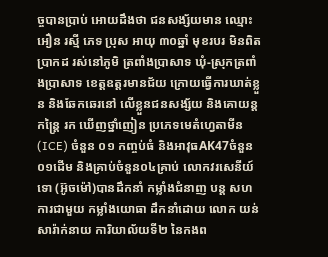ច្ចបានប្រាប់ អោយដឹងថា ជនសង្ស័យមាន ឈ្មោះ អឿន រស្មី ភេទ ប្រុស អាយុ ៣០ឆ្នាំ មុខរបរ មិនពិតប្រាកដ រស់នៅភូមិ ត្រពាំងប្រាសាទ ឃុំ-ស្រុកត្រពាំងប្រាសាទ ខេត្តឧត្តរមានជ័យ ក្រោយធ្វើការឃាត់ខ្លួន និងឆែកឆេរនៅ លើខ្លួនជនសង្ស័យ និងគោយន្តកន្រ្តៃ រក ឃើញថ្នាំញៀន ប្រភេទមេតំហ្វេតាមីន (ICE) ចំនួន ០១ កញ្ចប់ធំ និងអាវុធAK47ចំនួន០១ដើម និងគ្រាប់ចំនួន០៤គ្រាប់ លោកវរសេនីយ៍ទោ (អ៊ូចម៉ៅ)បានដឹកនាំ កម្លាំងជំនាញ បន្ត សហការជាមួយ កម្លាំងយោធា ដឹកនាំដោយ លោក យន់ សារ៉ាក់នាយ ការិយាល័យទី២ នៃកងព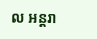ល អន្តរា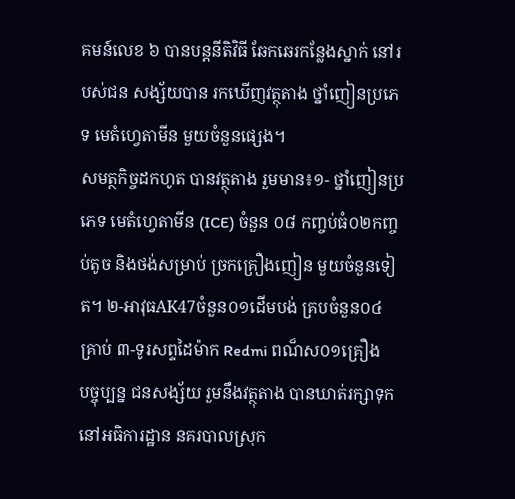គមន៍លេខ ៦ បានបន្តនីតិវិធី ឆែកឆេរកន្លែងស្នាក់ នៅរបស់ជន សង្ស័យបាន រកឃើញវត្ថុតាង ថ្នាំញៀនប្រភេទ មេតំហ្វេតាមីន មួយចំនួនផ្សេង។
សមត្ថកិច្ចដកហូត បានវត្ថុតាង រួមមាន៖១- ថ្នាំញៀនប្រភេទ មេតំហ្វេតាមីន (ICE) ចំនួន ០៨ កញ្ចប់ធំ០២កញ្ចប់តូច និងថង់សម្រាប់ ច្រកគ្រឿងញៀន មួយចំនួនទៀត។ ២-អាវុធAK47ចំនួន០១ដើមបង់ គ្របចំនួន០៤គ្រាប់ ៣-ទូរសព្ទដៃម៉ាក Redmi ពណ៏ស០១គ្រឿង
បច្ចុប្បន្ន ជនសង្ស័យ រួមនឹងវត្ថុតាង បានឃាត់រក្សាទុក នៅអធិការដ្ឋាន នគរបាលស្រុក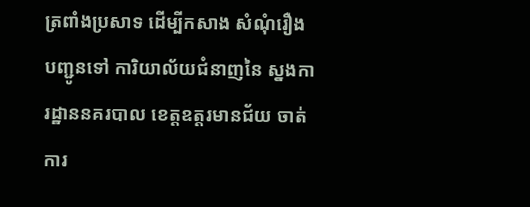ត្រពាំងប្រសាទ ដើម្បីកសាង សំណុំរឿងបញ្ជូនទៅ ការិយាល័យជំនាញនៃ ស្នងការដ្ឋាននគរបាល ខេត្តឧត្តរមានជ័យ ចាត់ការ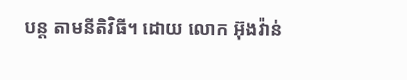បន្ត តាមនីតិវិធី។ ដោយ លោក អ៊ុងវ៉ាន់